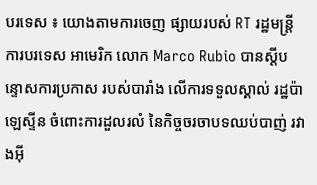បរទេស ៖ យោងតាមការចេញ ផ្សាយរបស់ RT រដ្ឋមន្ត្រីការបរទេស អាមេរិក លោក Marco Rubio បានស្តីបន្ទោសការប្រកាស របស់បារាំង លើការទទួលស្គាល់ រដ្ឋប៉ាឡេស្ទីន ចំពោះការដួលរលំ នៃកិច្ចចរចាបទឈប់បាញ់ រវាងអ៊ី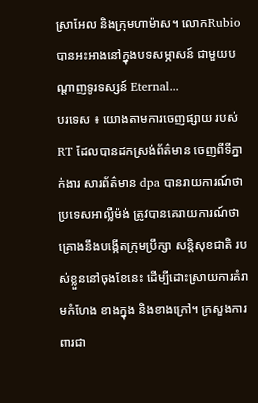ស្រាអែល និងក្រុមហាម៉ាស។ លោកRubio បានអះអាងនៅក្នុងបទសម្ភាសន៍ ជាមួយបណ្តាញទូរទស្សន៍ Eternal...
បរទេស ៖ យោងតាមការចេញផ្សាយ របស់ RT ដែលបានដកស្រង់ព័ត៌មាន ចេញពីទីភ្នាក់ងារ សារព័ត៌មាន dpa បានរាយការណ៍ថា ប្រទេសអាល្លឺម៉ង់ ត្រូវបានគេរាយការណ៍ថា គ្រោងនឹងបង្កើតក្រុមប្រឹក្សា សន្តិសុខជាតិ របស់ខ្លួននៅចុងខែនេះ ដើម្បីដោះស្រាយការគំរាមកំហែង ខាងក្នុង និងខាងក្រៅ។ ក្រសួងការពារជា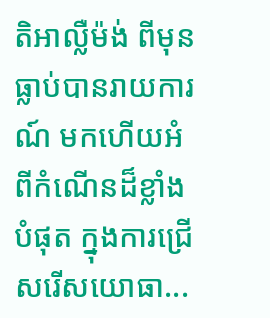តិអាល្លឺម៉ង់ ពីមុនធ្លាប់បានរាយការណ៍ មកហើយអំពីកំណើនដ៏ខ្លាំងបំផុត ក្នុងការជ្រើសរើសយោធា...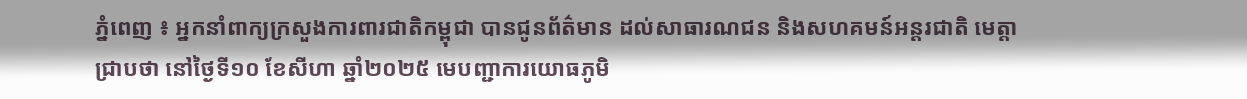ភ្នំពេញ ៖ អ្នកនាំពាក្យក្រសួងការពារជាតិកម្ពុជា បានជូនព័ត៌មាន ដល់សាធារណជន និងសហគមន៍អន្តរជាតិ មេត្តាជ្រាបថា នៅថ្ងៃទី១០ ខែសីហា ឆ្នាំ២០២៥ មេបញ្ជាការយោធភូមិ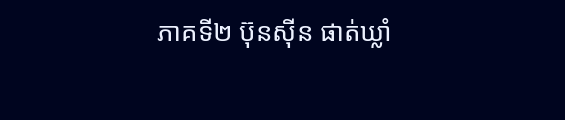ភាគទី២ ប៊ុនស៊ីន ផាត់ឃ្លាំ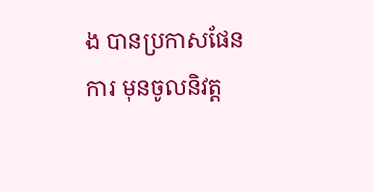ង បានប្រកាសផែនការ មុនចូលនិវត្ត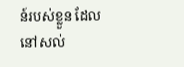ន៍របស់ខ្លួន ដែលនៅសល់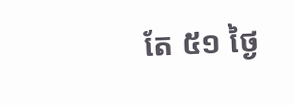តែ ៥១ ថ្ងៃ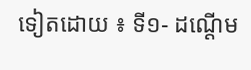ទៀតដោយ ៖ ទី១- ដណ្តើម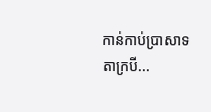កាន់កាប់ប្រាសាទ តាក្របី...